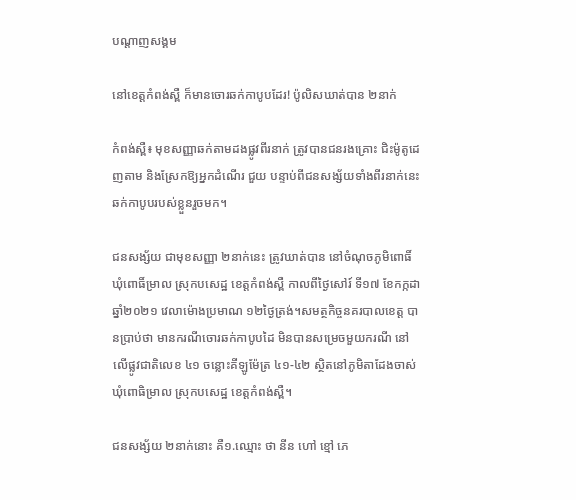បណ្តាញសង្គម

នៅខេត្តកំពង់ស្ពឺ ក៏មានចោរឆក់កាបូបដែរ! ប៉ូលិសឃាត់បាន ២នាក់

កំពង់ស្ពឺ៖ មុខសញ្ញាឆក់តាមដងផ្លូវពីរនាក់ ត្រូវបានជនរងគ្រោះ ជិះម៉ូតូដេញតាម និងស្រែកឱ្យអ្នកដំណើរ ជួយ បន្ទាប់ពីជនសង្ស័យទាំងពីរនាក់នេះ ឆក់កាបូបរបស់ខ្លួនរួចមក។

ជនសង្ស័យ ជាមុខសញ្ញា ២នាក់នេះ ត្រូវឃាត់បាន នៅចំណុចភូមិពោធិ៍ ឃុំពោធិ៍ម្រាល ស្រុកបសេដ្ឋ ខេត្តកំពង់ស្ពឺ កាលពីថ្ងៃសៅរ៍ ទី១៧ ខែកក្កដា ឆ្នាំ២០២១ វេលាម៉ោងប្រមាណ ១២ថ្ងៃត្រង់។សមត្ថកិច្ចនគរបាលខេត្ត បានប្រាប់ថា មានករណីចោរឆក់កាបូបដៃ មិនបានសម្រេចមួយករណី នៅលើផ្លូវជាតិលេខ ៤១ ចន្លោះគីឡូម៉ែត្រ ៤១-៤២ ស្ថិតនៅភូមិតាដែងចាស់ ឃុំពោធិម្រាល ស្រុកបសេដ្ឋ ខេត្តកំពង់ស្ពឺ។

ជនសង្ស័យ ២នាក់នោះ គឺ១.ឈ្មោះ ថា នីន ហៅ ខ្មៅ ភេ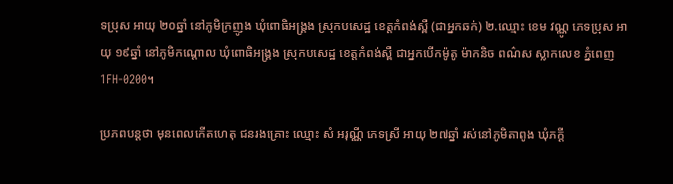ទប្រុស អាយុ ២០ឆ្នាំ នៅភូមិក្រញូង ឃុំពោធិអង្គ្រង ស្រុកបសេដ្ឋ ខេត្តកំពង់ស្ពឺ (ជាអ្នកឆក់) ២.ឈ្មោះ ខេម វណ្ណូ ភេទប្រុស អាយុ ១៩ឆ្នាំ នៅភូមិកណ្តោល ឃុំពោធិអង្គ្រង ស្រុកបសេដ្ឋ ខេត្តកំពង់ស្ពឺ ជាអ្នកបើកម៉ូតូ ម៉ាកនិច ពណ៌ស ស្លាកលេខ ភ្នំពេញ 1FH-0200។

ប្រភពបន្តថា មុនពេលកើតហេតុ ជនរងគ្រោះ ឈ្មោះ សំ អរុណ្ណី ភេទស្រី អាយុ ២៧ឆ្នាំ រស់នៅភូមិតាពូង ឃុំភក្តី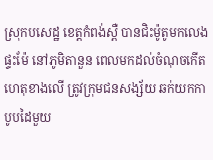ស្រុកបសេដ្ឋ ខេត្តកំពង់ស្ពឺ បានជិះម៉ូតូមកលេងផ្ទះម៉ែ នៅភូមិតានួន ពេលមកដល់ចំណុចកើតហេតុខាងលើ ត្រូវក្រុមជនសង្ស័យ ឆក់យកកាបូបដៃមួយ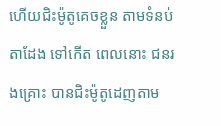ហើយជិះម៉ូតូគេចខ្លួន តាមទំនប់តាដែង ទៅកើត ពេលនោះ ជនរងគ្រោះ បានជិះម៉ូតូដេញតាម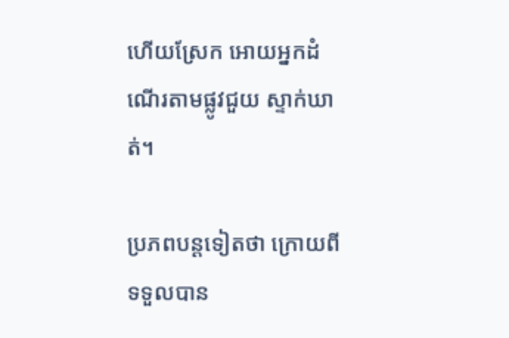ហើយស្រែក អោយអ្នកដំណើរតាមផ្លូវជួយ ស្ទាក់ឃាត់។

ប្រភពបន្តទៀតថា ក្រោយពីទទួលបាន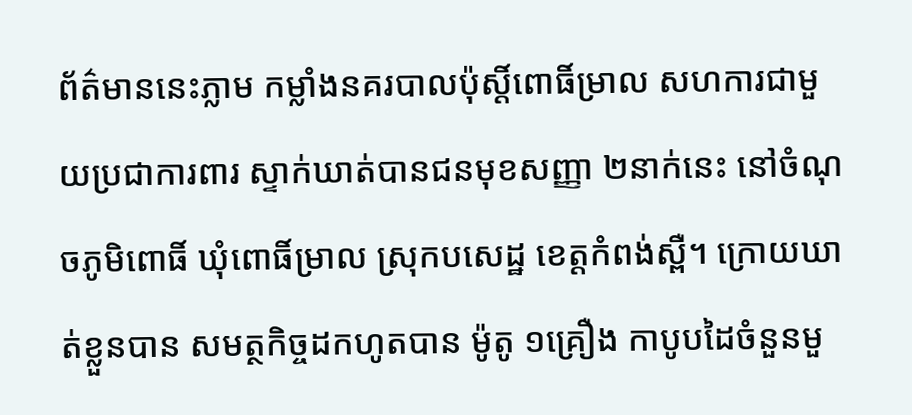ព័ត៌មាននេះភ្លាម កម្លាំងនគរបាលប៉ុស្តិ៍ពោធិ៍ម្រាល សហការជាមួយប្រជាការពារ ស្ទាក់ឃាត់បានជនមុខសញ្ញា ២នាក់នេះ នៅចំណុចភូមិពោធិ៍ ឃុំពោធិ៍ម្រាល ស្រុកបសេដ្ឋ ខេត្តកំពង់ស្ពឺ។ ក្រោយឃាត់ខ្លួនបាន សមត្ថកិច្ចដកហូតបាន ម៉ូតូ ១គ្រឿង កាបូបដៃចំនួនមួ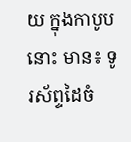យ ក្នុងកាបូបនោះ មាន៖ ទូរស័ព្ទដៃចំ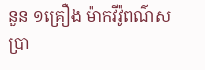នួន ១គ្រឿង ម៉ាកវីវ៉ូពណ៌ស ប្រា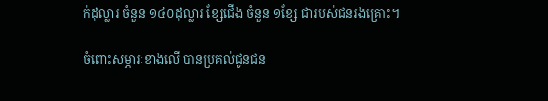ក់ដុល្លារ ចំនួន ១៤០ដុល្លារ ខ្សែជើង ចំនួន ១ខ្សែ ជារបស់ជនរងគ្រោះ។

ចំពោះសម្ភារៈខាងលើ បានប្រគល់ជូនជន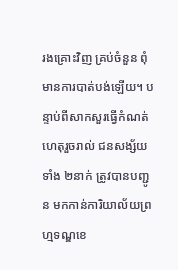រងគ្រោះវិញ គ្រប់ចំនួន ពុំមានការបាត់បង់ឡើយ។ បន្ទាប់ពីសាកសួរធ្វើកំណត់ហេតុរួចរាល់ ជនសង្ស័យទាំង ២នាក់ ត្រូវបានបញ្ជូន មកកាន់ការិយាល័យព្រហ្មទណ្ឌខេ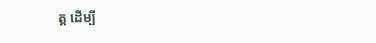ត្ត ដើម្បី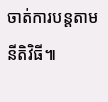ចាត់ការបន្តតាមនីតិវិធី៕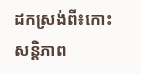ដកស្រង់ពី៖កោះសន្តិភាព